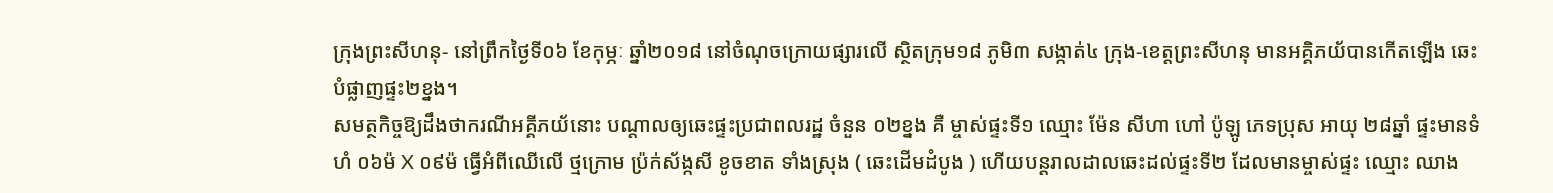ក្រុងព្រះសីហនុ- នៅព្រឹកថ្ងៃទី០៦ ខែកុម្ភៈ ឆ្នាំ២០១៨ នៅចំណុចក្រោយផ្សារលើ ស្ថិតក្រុម១៨ ភូមិ៣ សង្កាត់៤ ក្រុង-ខេត្តព្រះសីហនុ មានអគ្គិភយ័បានកើតឡើង ឆេះបំផ្លាញផ្ទះ២ខ្នង។
សមត្ថកិច្ចឱ្យដឹងថាករណីអគ្គីភយ័នោះ បណ្តាលឲ្យឆេះផ្ទះប្រជាពលរដ្ឋ ចំនួន ០២ខ្នង គឺ ម្ចាស់ផ្ទះទី១ ឈ្មោះ ម៉ែន សីហា ហៅ ប៉ូឡូ ភេទប្រុស អាយុ ២៨ឆ្នាំ ផ្ទះមានទំហំ ០៦ម៉ X ០៩ម៉ ធ្វើអំពីឈើលើ ថ្មក្រោម ប្រ៉ក់ស័ង្កសី ខូចខាត ទាំងស្រុង ( ឆេះដើមដំបូង ) ហើយបន្តរាលដាលឆេះដល់ផ្ទះទី២ ដែលមានម្ចាស់ផ្ទះ ឈ្មោះ ឈាង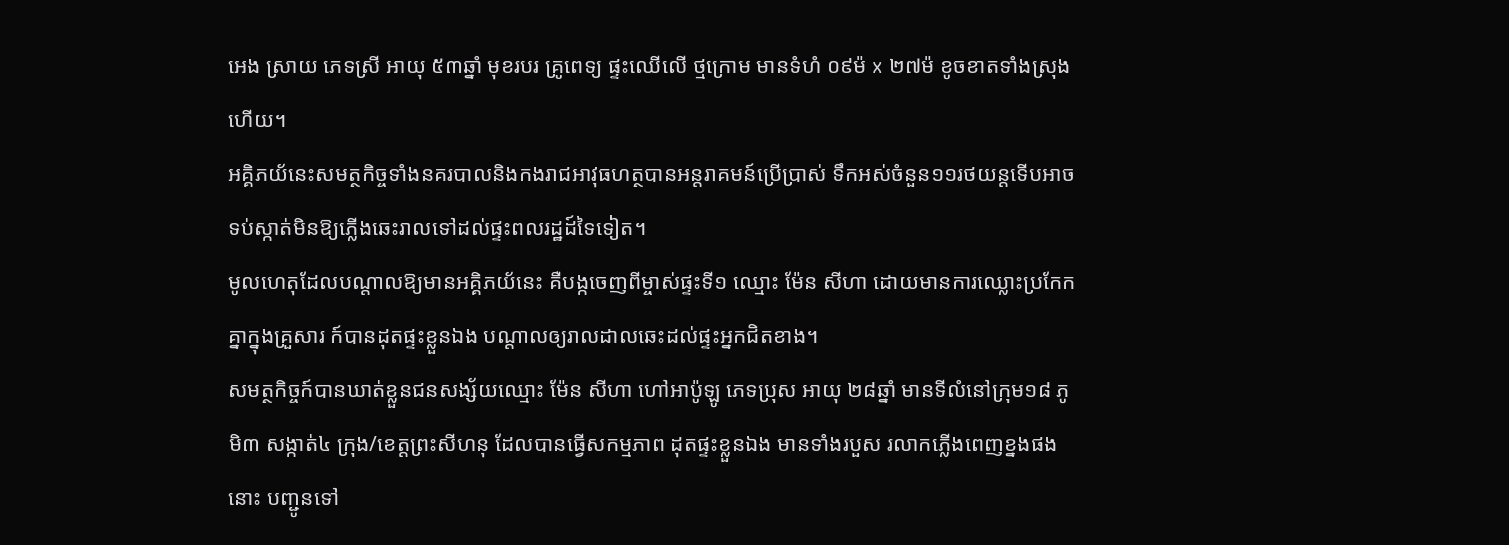អេង ស្រាយ ភេទស្រី អាយុ ៥៣ឆ្នាំ មុខរបរ គ្រូពេទ្យ ផ្ទះឈើលើ ថ្មក្រោម មានទំហំ ០៩ម៉ x ២៧ម៉ ខូចខាតទាំងស្រុង ហើយ។
អគ្គិភយ័នេះសមត្ថកិច្ចទាំងនគរបាលនិងកងរាជអាវុធហត្ថបានអន្តរាគមន៍ប្រើប្រាស់ ទឹកអស់ចំនួន១១រថយន្តទើបអាចទប់ស្កាត់មិនឱ្យភ្លើងឆេះរាលទៅដល់ផ្ទះពលរដ្ឋដ៍ទៃទៀត។
មូលហេតុដែលបណ្តាលឱ្យមានអគ្គិភយ័នេះ គឺបង្កចេញពីម្ចាស់ផ្ទះទី១ ឈ្មោះ ម៉ែន សីហា ដោយមានការឈ្លោះប្រកែកគ្នាក្នុងគ្រួសារ ក៍បានដុតផ្ទះខ្លួនឯង បណ្តាលឲ្យរាលដាលឆេះដល់ផ្ទះអ្នកជិតខាង។
សមត្ថកិច្ចក៍បានឃាត់ខ្លួនជនសង្ស័យឈ្មោះ ម៉ែន សីហា ហៅអាប៉ូឡូ ភេទប្រុស អាយុ ២៨ឆ្នាំ មានទីលំនៅក្រុម១៨ ភូមិ៣ សង្កាត់៤ ក្រុង/ខេត្តព្រះសីហនុ ដែលបានធ្វើសកម្មភាព ដុតផ្ទះខ្លួនឯង មានទាំងរបួស រលាកភ្លើងពេញខ្នងផងនោះ បញ្ជូនទៅ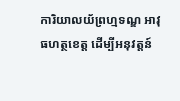ការិយាលយ័ព្រហ្មទណ្ឌ អាវុធហត្ថខេត្ត ដើម្បីអនុវត្តន៍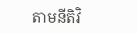តាមនីតិវិ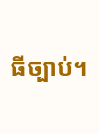ធីច្បាប់។